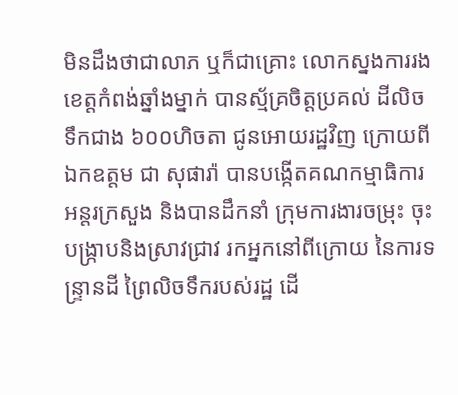មិនដឹងថាជាលាភ ឬក៏ជាគ្រោះ លោកស្នងការរង ខេត្តកំពង់ឆ្នាំងម្នាក់ បានស្ម័គ្រចិត្តប្រគល់ ដីលិចទឹកជាង ៦០០ហិចតា ជូនអោយរដ្ឋវិញ ក្រោយពីឯកឧត្តម ជា សុផារ៉ា បានបង្កើតគណកម្មាធិការ អន្តរក្រសួង និងបានដឹកនាំ ក្រុមការងារចម្រុះ ចុះបង្រ្កាបនិងស្រាវជ្រាវ រកអ្នកនៅពីក្រោយ នៃការទន្ទ្រានដី ព្រៃលិចទឹករបស់រដ្ឋ ដើ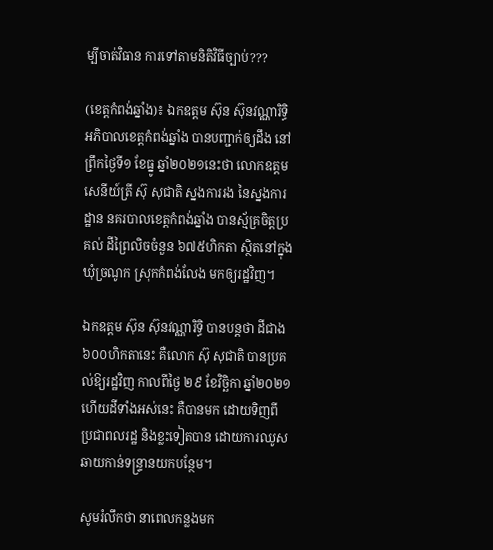ម្បីចាត់វិធាន ការទៅតាមនិតិវិធីច្បាប់???

(ខេត្តកំពង់ឆ្នាំង)៖ ឯកឧត្តម ស៊ុន ស៊ុនវណ្ណារិទ្ធិ អភិបាលខេត្តកំពង់ឆ្នាំង បានបញ្ជាក់ឲ្យដឹង នៅព្រឹកថ្ងៃទី១ ខែធ្នូ ឆ្នាំ២០២១នេះថា លោកឧត្តមសេនីយ៍ត្រី ស៊ុ សុជាតិ ស្នងការរង នៃស្នងការដ្ឋាន នគរបាលខេត្តកំពង់ឆ្នាំង បានស្ម័គ្រចិត្តប្រគល់ ដីព្រៃលិចចំនួន ៦៧៥ហិកតា ស្ថិតនៅក្នុងឃុំច្រណូក ស្រុកកំពង់លែង មកឲ្យរដ្ឋវិញ។

ឯកឧត្តម ស៊ុន ស៊ុនវណ្ណារិទ្ធិ បានបន្តថា ដីជាង ៦០០ហិកតានេះ គឺលោក ស៊ុ សុជាតិ បានប្រគល់ឱ្យរដ្ឋវិញ កាលពីថ្ងៃ ២៩ ខែវិច្ឆិកា ឆ្នាំ២០២១ ហើយដីទាំងអស់នេះ គឺបានមក ដោយទិញពី ប្រជាពលរដ្ឋ និងខ្លះទៀតបាន ដោយការឈូស ឆាយកាន់ទន្ទ្រានយកបន្ថែម។

សូមរំលឹកថា នាពេលកន្លងមក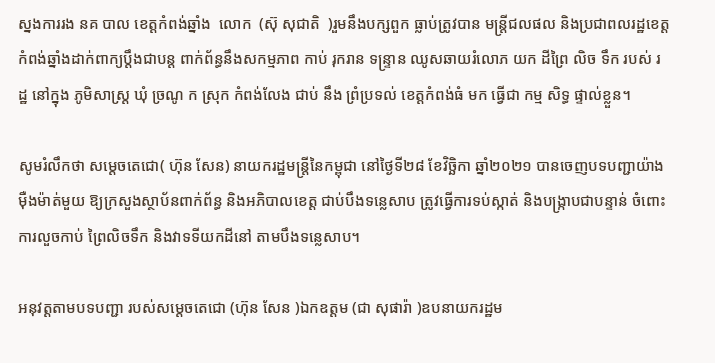ស្នងការរង នគ បាល ខេត្តកំពង់ឆ្នាំង  លោក  (ស៊ុ សុជាតិ  )រួមនឹងបក្សពួក ធ្លាប់ត្រូវបាន មន្ត្រីជលផល និងប្រជាពលរដ្ឋខេត្តកំពង់ឆ្នាំងដាក់ពាក្យប្តឹងជាបន្ត ពាក់ព័ន្ធនឹងសកម្មភាព កាប់ រុករាន ទន្ទ្រាន ឈូសឆាយរំលោភ យក ដីព្រៃ លិច ទឹក របស់ រដ្ឋ នៅក្នុង ភូមិសាស្ត្រ ឃុំ ច្រណូ ក ស្រុក កំពង់លែង ជាប់ នឹង ព្រំប្រទល់ ខេត្តកំពង់ធំ មក ធ្វើជា កម្ម សិទ្ធ ផ្ទាល់ខ្លួន។

សូមរំលឹកថា សម្តេចតេជោ( ហ៊ុន សែន) នាយករដ្ឋមន្រ្តីនៃកម្ពុជា នៅថ្ងៃទី២៨ ខែវិច្ឆិកា ឆ្នាំ២០២១ បានចេញបទបញ្ជាយ៉ាងម៉ឺងម៉ាត់មួយ ឱ្យក្រសួងស្ថាប័នពាក់ព័ន្ធ និងអភិបាលខេត្ត ជាប់បឹងទន្លេសាប ត្រូវធ្វើការទប់ស្កាត់ និងបង្រ្កាបជាបន្ទាន់ ចំពោះការលួចកាប់ ព្រៃលិចទឹក និងវាទទីយកដីនៅ តាមបឹងទន្លេសាប។

អនុវត្តតាមបទបញ្ជា របស់សម្តេចតេជោ (ហ៊ុន សែន )ឯកឧត្តម (ជា សុផារ៉ា )ឧបនាយករដ្ឋម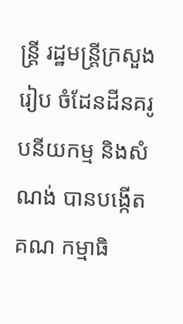ន្ដ្រី រដ្ឋមន្ត្រីក្រសួងរៀប ចំដែនដីនគរូបនីយកម្ម និងសំណង់ បានបង្កើតគណ កម្មាធិ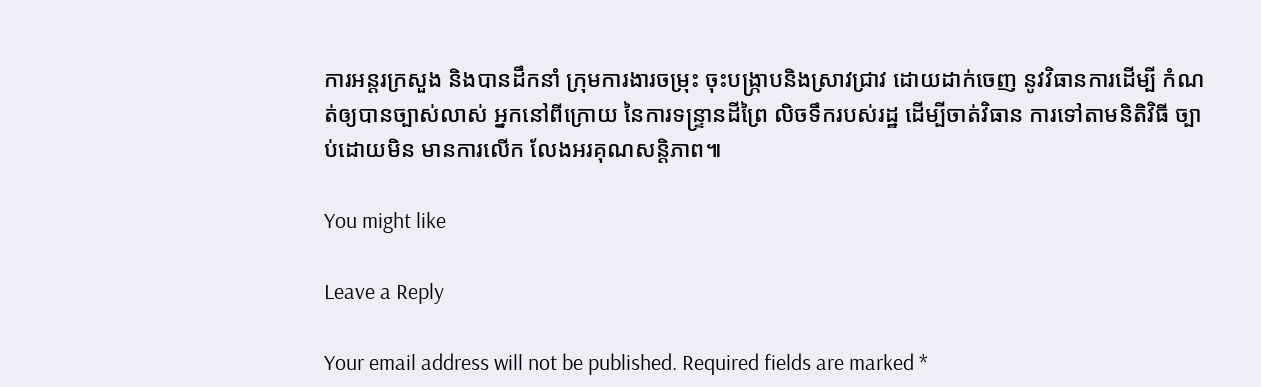ការអន្តរក្រសួង និងបានដឹកនាំ ក្រុមការងារចម្រុះ ចុះបង្រ្កាបនិងស្រាវជ្រាវ ដោយដាក់ចេញ នូវវិធានការដើម្បី កំណត់ឲ្យបានច្បាស់លាស់ អ្នកនៅពីក្រោយ នៃការទន្ទ្រានដីព្រៃ លិចទឹករបស់រដ្ឋ ដើម្បីចាត់វិធាន ការទៅតាមនិតិវិធី ច្បាប់ដោយមិន មានការលើក លែងអរគុណសន្តិភាព៕

You might like

Leave a Reply

Your email address will not be published. Required fields are marked *